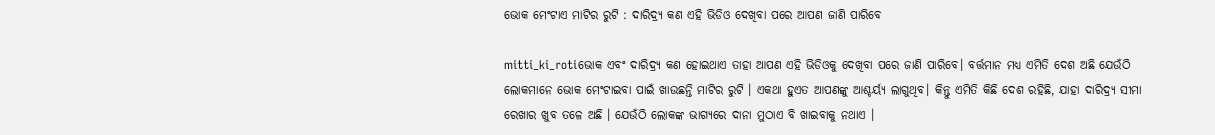ଭୋକ ମେଂଟାଏ ମାଟିର ରୁଟି : ଦାରିଦ୍ର୍ୟ କଣ ଏହି ଭିଡିଓ ଦେଖିବା ପରେ ଆପଣ ଜାଣି ପାରିବେ

mitti_ki_rotiଭୋକ ଏବଂ ଦାରିଦ୍ର୍ୟ କଣ ହୋଇଥାଏ ତାହା ଆପଣ ଏହି ଭିଡିଓକୁ ଦେଖିବା ପରେ ଜାଣି ପାରିବେ। ବର୍ତ୍ତମାନ ମଧ୍ୟ ଏମିତି ଦେଶ ଅଛି ଯେଉଁଠି ଲୋକମାନେ ଭୋକ ମେଂଟାଇବା ପାଇଁ ଖାଉଛନ୍ତି ମାଟିର ରୁଟି । ଏକଥା ହୁଏତ ଆପଣଙ୍କୁ ଆଶ୍ଚର୍ୟ୍ୟ ଲାଗୁଥିବ। କିନ୍ତୁ ଏମିତି କିଛି ଦେଶ ରହିଛି, ଯାହା ଦାରିଦ୍ର୍ୟ ସୀମା ରେଖାର ଖୁବ ତଳେ ଅଛି । ଯେଉଁଠି ଲୋକଙ୍କ ଭାଗ୍ୟରେ ଦାନା ମୁଠାଏ ବି ଖାଇବାକୁ ନଥାଏ ।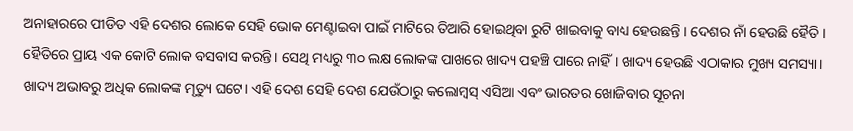ଅନାହାରରେ ପୀଡିତ ଏହି ଦେଶର ଲୋକେ ସେହି ଭୋକ ମେଣ୍ଟାଇବା ପାଇଁ ମାଟିରେ ତିଆରି ହୋଇଥିବା ରୁଟି ଖାଇବାକୁ ବାଧ୍ୟ ହେଉଛନ୍ତି । ଦେଶର ନାଁ ହେଉଛି ହୈତି । ହୈତିରେ ପ୍ରାୟ ଏକ କୋଟି ଲୋକ ବସବାସ କରନ୍ତି। ସେଥି ମଧ୍ୟରୁ ୩୦ ଲକ୍ଷ ଲୋକଙ୍କ ପାଖରେ ଖାଦ୍ୟ ପହଞ୍ଚି ପାରେ ନାହିଁ। ଖାଦ୍ୟ ହେଉଛି ଏଠାକାର ମୁଖ୍ୟ ସମସ୍ୟା। ଖାଦ୍ୟ ଅଭାବରୁ ଅଧିକ ଲୋକଙ୍କ ମୃତ୍ୟୁ ଘଟେ। ଏହି ଦେଶ ସେହି ଦେଶ ଯେଉଁଠାରୁ କଲୋମ୍ବସ୍ ଏସିଆ ଏବଂ ଭାରତର ଖୋଜିବାର ସୂଚନା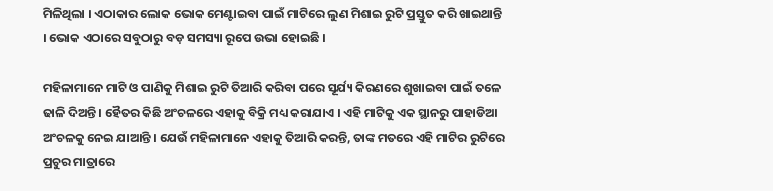ମିଳିଥିଲା । ଏଠାକାର ଲୋକ ଭୋକ ମେଣ୍ଟାଇବା ପାଇଁ ମାଟିରେ ଲୁଣ ମିଶାଇ ରୁଟି ପ୍ରସ୍ତୁତ କରି ଖାଇଥାନ୍ତି । ଭୋକ ଏଠାରେ ସବୁଠାରୁ ବଡ଼ ସମସ୍ୟା ରୂପେ ଉଭା ହୋଇଛି ।

ମହିଳାମାନେ ମାଟି ଓ ପାଣିକୁ ମିଶାଇ ରୁଟି ତିଆରି କରିବା ପରେ ସୂର୍ଯ୍ୟ କିରଣରେ ଶୁଖାଇବା ପାଇଁ ତଳେ ଢାଳି ଦିଅନ୍ତି । ହୈତର କିଛି ଅଂଚଳରେ ଏହାକୁ ବିକ୍ରି ମଧ୍ୟ କରାଯାଏ । ଏହି ମାଟିକୁ ଏକ ସ୍ଥାନରୁ ପାହାଡିଆ ଅଂଚଳକୁ ନେଇ ଯାଆନ୍ତି । ଯେଉଁ ମହିଳାମାନେ ଏହାକୁ ତିଆରି କରନ୍ତି, ତାଙ୍କ ମତରେ ଏହି ମାଟିର ରୁଟିରେ ପ୍ରଚୁର ମାତ୍ରାରେ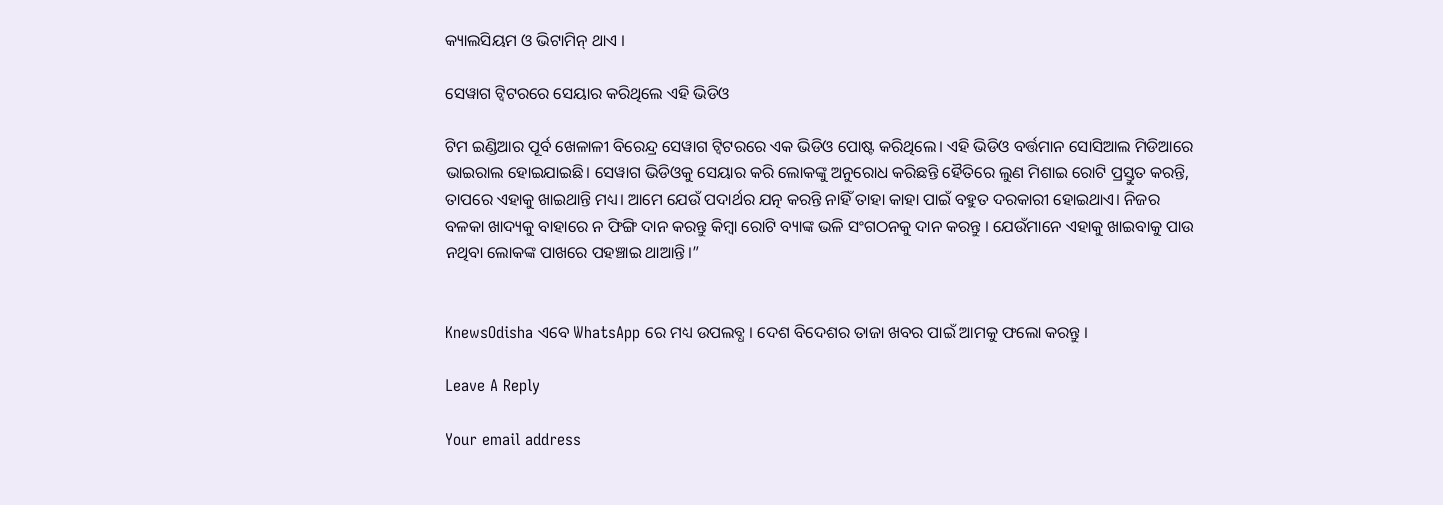କ୍ୟାଲସିୟମ ଓ ଭିଟାମିନ୍ ଥାଏ ।

ସେୱାଗ ଟ୍ବିଟରରେ ସେୟାର କରିଥିଲେ ଏହି ଭିଡିଓ

ଟିମ ଇଣ୍ଡିଆର ପୂର୍ବ ଖେଳାଳୀ ବିରେନ୍ଦ୍ର ସେୱାଗ ଟ୍ବିଟରରେ ଏକ ଭିଡିଓ ପୋଷ୍ଟ କରିଥିଲେ। ଏହି ଭିଡିଓ ବର୍ତ୍ତମାନ ସୋସିଆଲ ମିଡିଆରେ ଭାଇରାଲ ହୋଇଯାଇଛି। ସେୱାଗ ଭିଡିଓକୁ ସେୟାର କରି ଲୋକଙ୍କୁ ଅନୁରୋଧ କରିଛନ୍ତି ହୈତିରେ ଲୁଣ ମିଶାଇ ରୋଟି ପ୍ରସ୍ତୁତ କରନ୍ତି, ତାପରେ ଏହାକୁ ଖାଇଥାନ୍ତି ମଧ୍ୟ। ଆମେ ଯେଉଁ ପଦାର୍ଥର ଯତ୍ନ କରନ୍ତି ନାହିଁ ତାହା କାହା ପାଇଁ ବହୁତ ଦରକାରୀ ହୋଇଥାଏ। ନିଜର ବଳକା ଖାଦ୍ୟକୁ ବାହାରେ ନ ଫିଙ୍ଗି ଦାନ କରନ୍ତୁ କିମ୍ବା ରୋଟି ବ୍ୟାଙ୍କ ଭଳି ସଂଗଠନକୁ ଦାନ କରନ୍ତୁ । ଯେଉଁମାନେ ଏହାକୁ ଖାଇବାକୁ ପାଉ ନଥିବା ଲୋକଙ୍କ ପାଖରେ ପହଞ୍ଚାଇ ଥାଆନ୍ତି।”


KnewsOdisha ଏବେ WhatsApp ରେ ମଧ୍ୟ ଉପଲବ୍ଧ । ଦେଶ ବିଦେଶର ତାଜା ଖବର ପାଇଁ ଆମକୁ ଫଲୋ କରନ୍ତୁ ।

Leave A Reply

Your email address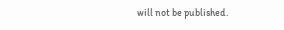will not be published.